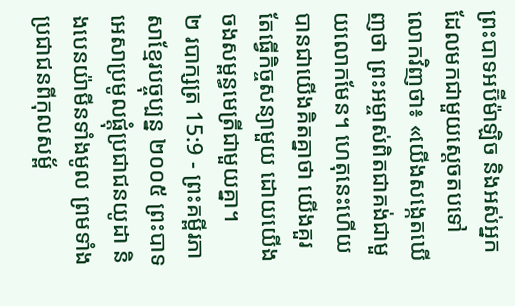ព្រះបាទអប៊ីម៉ាឡិច និងអស់អ្នកដែលមកជាមួយស្ដេចតបទៅលោកវិញថា៖ «យើងសង្កេតឃើញថា ព្រះអម្ចាស់ពិតជាគង់ជាមួយលោកមែន។ ហេតុនេះហើយបានជាយើងគិតគ្នាថា យើងគួរតែធ្វើកិច្ចសន្យាមួយ ដោយយើងចងសម្ពន្ធមេត្រីជាមួយគ្នា។
២ របាក្សត្រ 15:9 - ព្រះគម្ពីរភាសាខ្មែរបច្ចុប្បន្ន ២០០៥ ព្រះបាទអេសាប្រមូលផ្តុំប្រជាជនយូដា និងបេនយ៉ាមីនទាំងមូល ព្រមទាំងប្រជាជនពីកុលសម្ព័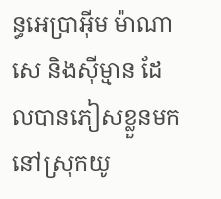ន្ធអេប្រាអ៊ីម ម៉ាណាសេ និងស៊ីម្មាន ដែលបានភៀសខ្លួនមកនៅស្រុកយូ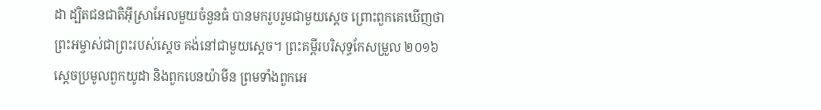ដា ដ្បិតជនជាតិអ៊ីស្រាអែលមួយចំនួនធំ បានមករួបរួមជាមួយស្ដេច ព្រោះពួកគេឃើញថា ព្រះអម្ចាស់ជាព្រះរបស់ស្ដេច គង់នៅជាមួយស្ដេច។ ព្រះគម្ពីរបរិសុទ្ធកែសម្រួល ២០១៦ ស្ដេចប្រមូលពួកយូដា និងពួកបេនយ៉ាមីន ព្រមទាំងពួកអេ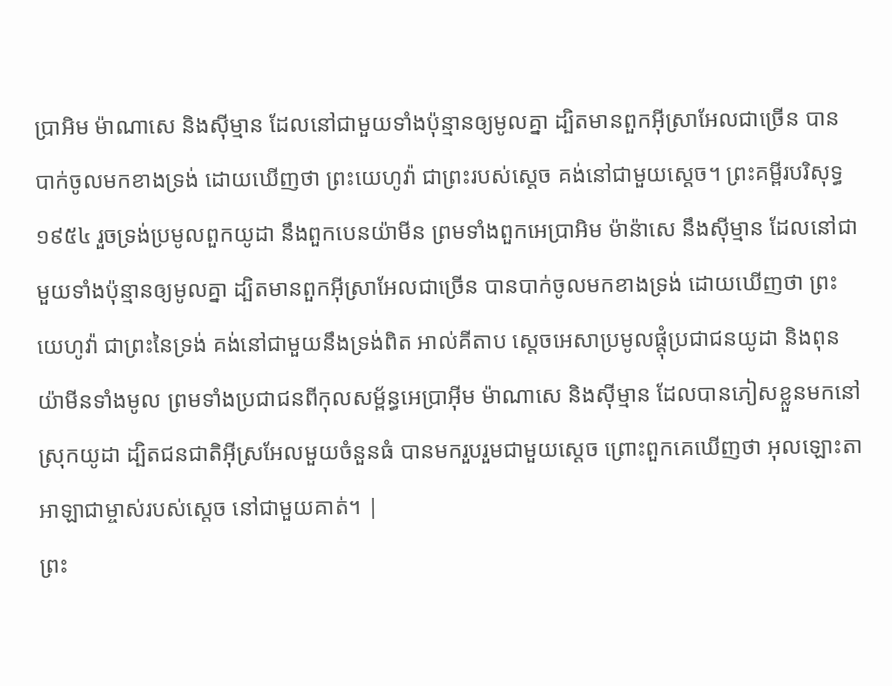ប្រាអិម ម៉ាណាសេ និងស៊ីម្មាន ដែលនៅជាមួយទាំងប៉ុន្មានឲ្យមូលគ្នា ដ្បិតមានពួកអ៊ីស្រាអែលជាច្រើន បានបាក់ចូលមកខាងទ្រង់ ដោយឃើញថា ព្រះយេហូវ៉ា ជាព្រះរបស់ស្ដេច គង់នៅជាមួយស្ដេច។ ព្រះគម្ពីរបរិសុទ្ធ ១៩៥៤ រួចទ្រង់ប្រមូលពួកយូដា នឹងពួកបេនយ៉ាមីន ព្រមទាំងពួកអេប្រាអិម ម៉ាន៉ាសេ នឹងស៊ីម្មាន ដែលនៅជាមួយទាំងប៉ុន្មានឲ្យមូលគ្នា ដ្បិតមានពួកអ៊ីស្រាអែលជាច្រើន បានបាក់ចូលមកខាងទ្រង់ ដោយឃើញថា ព្រះយេហូវ៉ា ជាព្រះនៃទ្រង់ គង់នៅជាមួយនឹងទ្រង់ពិត អាល់គីតាប ស្តេចអេសាប្រមូលផ្តុំប្រជាជនយូដា និងពុនយ៉ាមីនទាំងមូល ព្រមទាំងប្រជាជនពីកុលសម្ព័ន្ធអេប្រាអ៊ីម ម៉ាណាសេ និងស៊ីម្មាន ដែលបានភៀសខ្លួនមកនៅស្រុកយូដា ដ្បិតជនជាតិអ៊ីស្រអែលមួយចំនួនធំ បានមករួបរួមជាមួយស្តេច ព្រោះពួកគេឃើញថា អុលឡោះតាអាឡាជាម្ចាស់របស់ស្តេច នៅជាមួយគាត់។ |
ព្រះ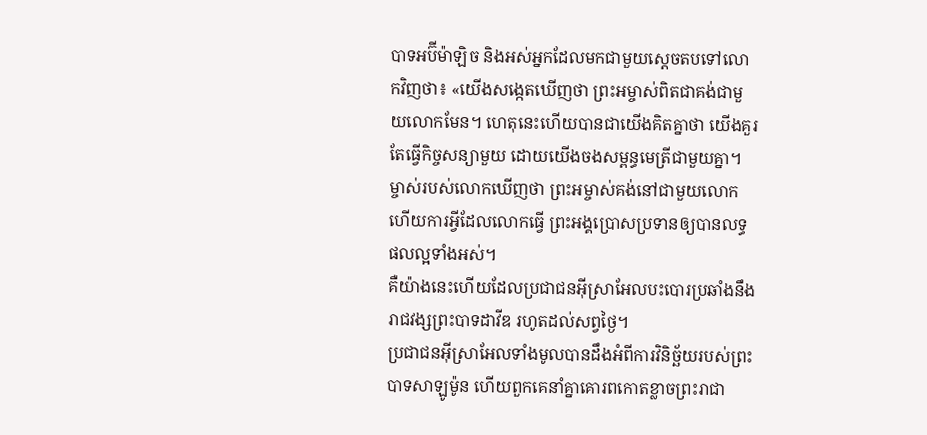បាទអប៊ីម៉ាឡិច និងអស់អ្នកដែលមកជាមួយស្ដេចតបទៅលោកវិញថា៖ «យើងសង្កេតឃើញថា ព្រះអម្ចាស់ពិតជាគង់ជាមួយលោកមែន។ ហេតុនេះហើយបានជាយើងគិតគ្នាថា យើងគួរតែធ្វើកិច្ចសន្យាមួយ ដោយយើងចងសម្ពន្ធមេត្រីជាមួយគ្នា។
ម្ចាស់របស់លោកឃើញថា ព្រះអម្ចាស់គង់នៅជាមួយលោក ហើយការអ្វីដែលលោកធ្វើ ព្រះអង្គប្រោសប្រទានឲ្យបានលទ្ធផលល្អទាំងអស់។
គឺយ៉ាងនេះហើយដែលប្រជាជនអ៊ីស្រាអែលបះបោរប្រឆាំងនឹងរាជវង្សព្រះបាទដាវីឌ រហូតដល់សព្វថ្ងៃ។
ប្រជាជនអ៊ីស្រាអែលទាំងមូលបានដឹងអំពីការវិនិច្ឆ័យរបស់ព្រះបាទសាឡូម៉ូន ហើយពួកគេនាំគ្នាគោរពកោតខ្លាចព្រះរាជា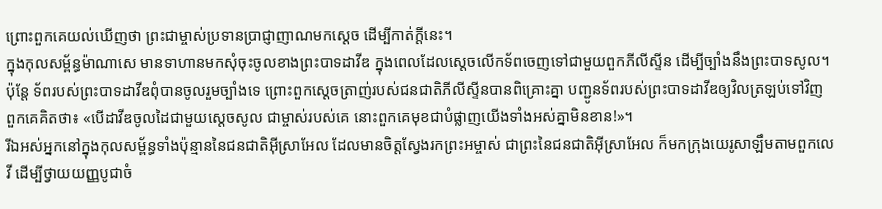ព្រោះពួកគេយល់ឃើញថា ព្រះជាម្ចាស់ប្រទានប្រាជ្ញាញាណមកស្ដេច ដើម្បីកាត់ក្ដីនេះ។
ក្នុងកុលសម្ព័ន្ធម៉ាណាសេ មានទាហានមកសុំចុះចូលខាងព្រះបាទដាវីឌ ក្នុងពេលដែលស្ដេចលើកទ័ពចេញទៅជាមួយពួកភីលីស្ទីន ដើម្បីច្បាំងនឹងព្រះបាទសូល។ ប៉ុន្តែ ទ័ពរបស់ព្រះបាទដាវីឌពុំបានចូលរួមច្បាំងទេ ព្រោះពួកស្ដេចត្រាញ់របស់ជនជាតិភីលីស្ទីនបានពិគ្រោះគ្នា បញ្ជូនទ័ពរបស់ព្រះបាទដាវីឌឲ្យវិលត្រឡប់ទៅវិញ ពួកគេគិតថា៖ «បើដាវីឌចូលដៃជាមួយស្ដេចសូល ជាម្ចាស់របស់គេ នោះពួកគេមុខជាបំផ្លាញយើងទាំងអស់គ្នាមិនខាន!»។
រីឯអស់អ្នកនៅក្នុងកុលសម្ព័ន្ធទាំងប៉ុន្មាននៃជនជាតិអ៊ីស្រាអែល ដែលមានចិត្តស្វែងរកព្រះអម្ចាស់ ជាព្រះនៃជនជាតិអ៊ីស្រាអែល ក៏មកក្រុងយេរូសាឡឹមតាមពួកលេវី ដើម្បីថ្វាយយញ្ញបូជាចំ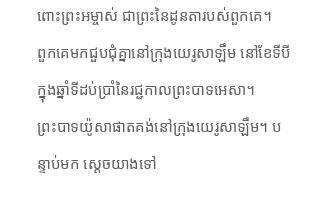ពោះព្រះអម្ចាស់ ជាព្រះនៃដូនតារបស់ពួកគេ។
ពួកគេមកជួបជុំគ្នានៅក្រុងយេរូសាឡឹម នៅខែទីបី ក្នុងឆ្នាំទីដប់ប្រាំនៃរជ្ជកាលព្រះបាទអេសា។
ព្រះបាទយ៉ូសាផាតគង់នៅក្រុងយេរូសាឡឹម។ បន្ទាប់មក ស្ដេចយាងទៅ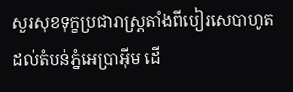សួរសុខទុក្ខប្រជារាស្ត្រតាំងពីបៀរសេបាហូតដល់តំបន់ភ្នំអេប្រាអ៊ីម ដើ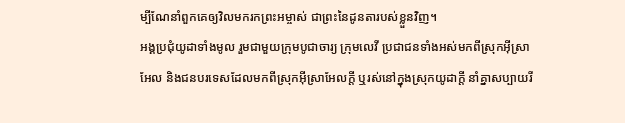ម្បីណែនាំពួកគេឲ្យវិលមករកព្រះអម្ចាស់ ជាព្រះនៃដូនតារបស់ខ្លួនវិញ។
អង្គប្រជុំយូដាទាំងមូល រួមជាមួយក្រុមបូជាចារ្យ ក្រុមលេវី ប្រជាជនទាំងអស់មកពីស្រុកអ៊ីស្រាអែល និងជនបរទេសដែលមកពីស្រុកអ៊ីស្រាអែលក្ដី ឬរស់នៅក្នុងស្រុកយូដាក្ដី នាំគ្នាសប្បាយរី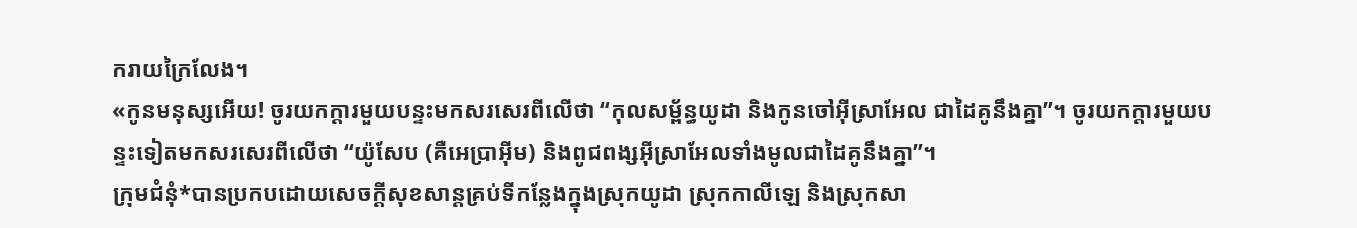ករាយក្រៃលែង។
«កូនមនុស្សអើយ! ចូរយកក្ដារមួយបន្ទះមកសរសេរពីលើថា “កុលសម្ព័ន្ធយូដា និងកូនចៅអ៊ីស្រាអែល ជាដៃគូនឹងគ្នា”។ ចូរយកក្ដារមួយបន្ទះទៀតមកសរសេរពីលើថា “យ៉ូសែប (គឺអេប្រាអ៊ីម) និងពូជពង្សអ៊ីស្រាអែលទាំងមូលជាដៃគូនឹងគ្នា”។
ក្រុមជំនុំ*បានប្រកបដោយសេចក្ដីសុខសាន្តគ្រប់ទីកន្លែងក្នុងស្រុកយូដា ស្រុកកាលីឡេ និងស្រុកសា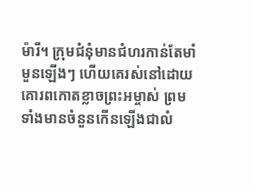ម៉ារី។ ក្រុមជំនុំមានជំហរកាន់តែមាំមួនឡើងៗ ហើយគេរស់នៅដោយគោរពកោតខ្លាចព្រះអម្ចាស់ ព្រមទាំងមានចំនួនកើនឡើងជាលំ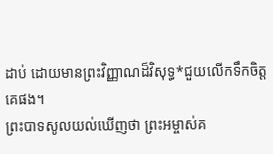ដាប់ ដោយមានព្រះវិញ្ញាណដ៏វិសុទ្ធ*ជួយលើកទឹកចិត្តគេផង។
ព្រះបាទសូលយល់ឃើញថា ព្រះអម្ចាស់គ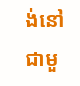ង់នៅជាមួ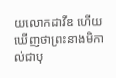យលោកដាវីឌ ហើយឃើញថាព្រះនាងមិកាល់ជាបុ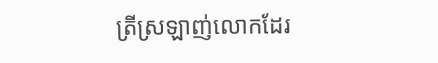ត្រីស្រឡាញ់លោកដែរ